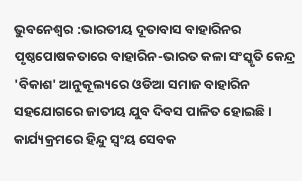ଭୁବନେଶ୍ବର :ଭାରତୀୟ ଦୂତାବାସ ବାହାରିନର ପୃଷ୍ଠପୋଷକତାରେ ବାହାରିନ-ଭାରତ କଳା ସଂସ୍କୃତି କେନ୍ଦ୍ର 'ବିକାଶ' ଆନୁକୂଲ୍ୟରେ ଓଡିଆ ସମାଜ ବାହାରିନ ସହଯୋଗରେ ଜାତୀୟ ଯୁବ ଦିବସ ପାଳିତ ହୋଇଛି । କାର୍ଯ୍ୟକ୍ରମରେ ହିନ୍ଦୁ ସ୍ଵଂୟ ସେବକ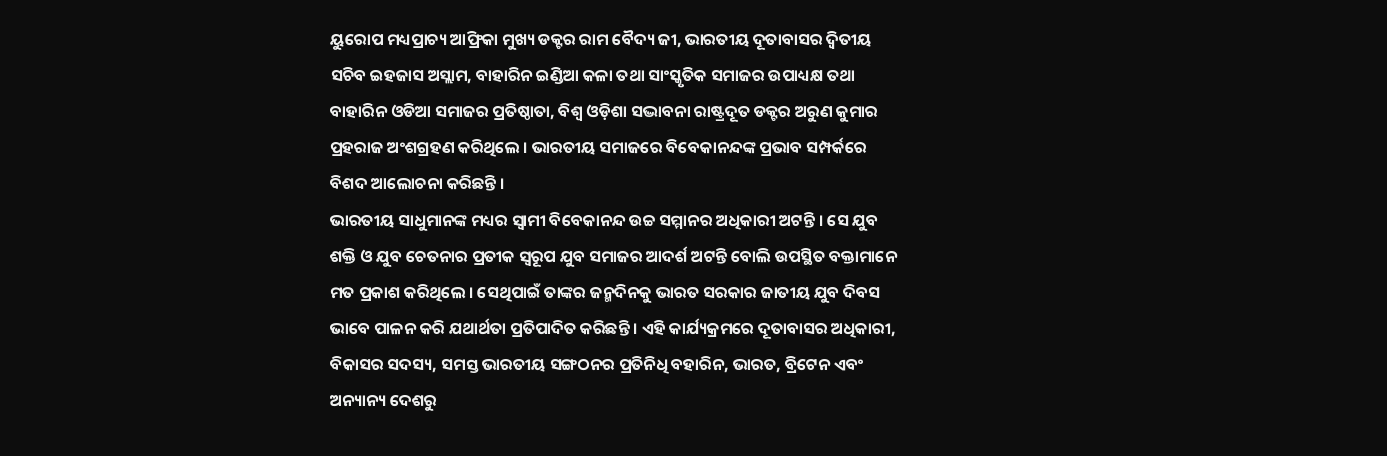ୟୁରୋପ ମଧ୍ୟପ୍ରାଚ୍ୟ ଆଫ୍ରିକା ମୁଖ୍ୟ ଡକ୍ଟର ରାମ ବୈଦ୍ୟ ଜୀ, ଭାରତୀୟ ଦୂତାବାସର ଦ୍ୱିତୀୟ ସଚିବ ଇହଜାସ ଅସ୍ଲାମ, ବାହାରିନ ଇଣ୍ଡିଆ କଳା ତଥା ସାଂସ୍କୃତିକ ସମାଜର ଉପାଧ୍ୟକ୍ଷ ତଥା ବାହାରିନ ଓଡିଆ ସମାଜର ପ୍ରତିଷ୍ଠାତା, ବିଶ୍ୱ ଓଡ଼ିଶା ସଦ୍ଭାବନା ରାଷ୍ଟ୍ରଦୂତ ଡକ୍ଟର ଅରୁଣ କୁମାର ପ୍ରହରାଜ ଅଂଶଗ୍ରହଣ କରିଥିଲେ । ଭାରତୀୟ ସମାଜରେ ବିବେକାନନ୍ଦଙ୍କ ପ୍ରଭାବ ସମ୍ପର୍କରେ ବିଶଦ ଆଲୋଚନା କରିଛନ୍ତି ।
ଭାରତୀୟ ସାଧୁମାନଙ୍କ ମଧ୍ୟର ସ୍ୱାମୀ ବିବେକାନନ୍ଦ ଉଚ୍ଚ ସମ୍ମାନର ଅଧିକାରୀ ଅଟନ୍ତି । ସେ ଯୁବ ଶକ୍ତି ଓ ଯୁବ ଚେତନାର ପ୍ରତୀକ ସ୍ୱରୂପ ଯୁବ ସମାଜର ଆଦର୍ଶ ଅଟନ୍ତି ବୋଲି ଉପସ୍ଥିତ ବକ୍ତାମାନେ ମତ ପ୍ରକାଶ କରିଥିଲେ । ସେଥିପାଇଁ ତାଙ୍କର ଜନ୍ମଦିନକୁ ଭାରତ ସରକାର ଜାତୀୟ ଯୁବ ଦିବସ ଭାବେ ପାଳନ କରି ଯଥାର୍ଥତା ପ୍ରତିପାଦିତ କରିଛନ୍ତି । ଏହି କାର୍ଯ୍ୟକ୍ରମରେ ଦୂତାବାସର ଅଧିକାରୀ, ବିକାସର ସଦସ୍ୟ, ସମସ୍ତ ଭାରତୀୟ ସଙ୍ଗଠନର ପ୍ରତିନିଧି ବହାରିନ, ଭାରତ, ବ୍ରିଟେନ ଏବଂ ଅନ୍ୟାନ୍ୟ ଦେଶରୁ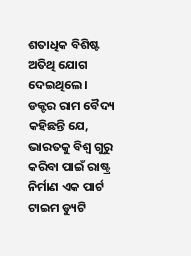ଶତାଧିକ ବିଶିଷ୍ଟ ଅତିଥି ଯୋଗ ଦେଇଥିଲେ। ଡକ୍ଟର ରାମ ବୈଦ୍ୟ କହିଛନ୍ତି ଯେ, ଭାରତକୁ ବିଶ୍ୱ ଗୁରୁ କରିବା ପାଇଁ ରାଷ୍ଟ୍ର ନିର୍ମାଣ ଏକ ପାର୍ଟ ଟାଇମ ଡ୍ୟୁଟି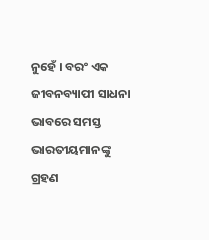ନୁହେଁ । ବରଂ ଏକ ଜୀବନବ୍ୟାପୀ ସାଧନା ଭାବରେ ସମସ୍ତ ଭାରତୀୟମାନଙ୍କୁ ଗ୍ରହଣ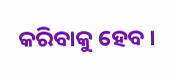କରିବାକୁ ହେବ ।